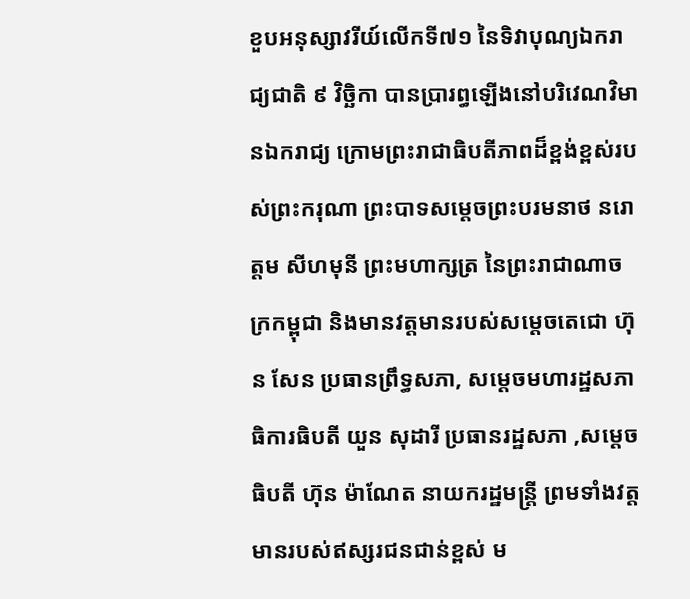ខួបអនុស្សាវរីយ៍លើកទី៧១ នៃទិវាបុណ្យឯករាជ្យជាតិ ៩ វិច្ឆិកា បានប្រារព្ធឡើងនៅបរិវេណវិមានឯករាជ្យ ក្រោមព្រះរាជាធិបតីភាពដ៏ខ្ពង់ខ្ពស់របស់ព្រះករុណា ព្រះបាទសម្តេចព្រះបរមនាថ នរោត្តម សីហមុនី ព្រះមហាក្សត្រ នៃព្រះរាជាណាចក្រកម្ពុជា និងមានវត្តមានរបស់សម្ដេចតេជោ ហ៊ុន សែន ប្រធានព្រឹទ្ធសភា, សម្តេចមហារដ្ឋសភាធិការធិបតី យួន សុដារី ប្រធានរដ្ឋសភា ,សម្តេចធិបតី ហ៊ុន ម៉ាណែត នាយករដ្ឋមន្ត្រី ព្រមទាំងវត្តមានរបស់ឥស្សរជនជាន់ខ្ពស់ ម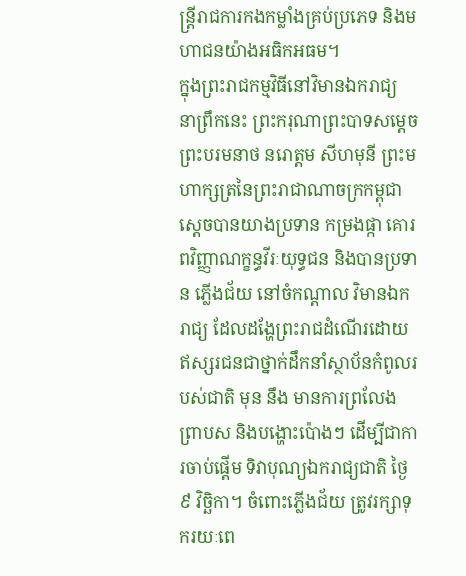ន្ត្រីរាជការកងកម្លាំងគ្រប់ប្រភេទ និងមហាជនយ៉ាងអធិកអធម។
ក្នុងព្រះរាជកម្មវិធីនៅវិមានឯករាជ្យ នាព្រឹកនេះ ព្រះករុណាព្រះបាទសម្តេចព្រះបរមនាថ នរោត្តម សីហមុនី ព្រះមហាក្សត្រនៃព្រះរាជាណាចក្រកម្ពុជា ស្តេចបានយាងប្រទាន កម្រងផ្កា គោរពវិញ្ញាណក្ខន្ធវីរៈយុទ្ធជន និងបានប្រទាន ភ្លើងជ័យ នៅចំកណ្តាល វិមានឯករាជ្យ ដែលដង្ហែព្រះរាជដំណើរដោយឥស្សរជនជាថ្នាក់ដឹកនាំស្ថាប័នកំពូលរបស់ជាតិ មុន នឹង មានការព្រលែង ព្រាបស និងបង្ហោះប៉ោងៗ ដើម្បីជាការចាប់ផ្តើម ទិវាបុណ្យឯករាជ្យជាតិ ថ្ងៃ៩ វិច្ឆិកា។ ចំពោះភ្លើងជ័យ ត្រូវរក្សាទុករយៈពេ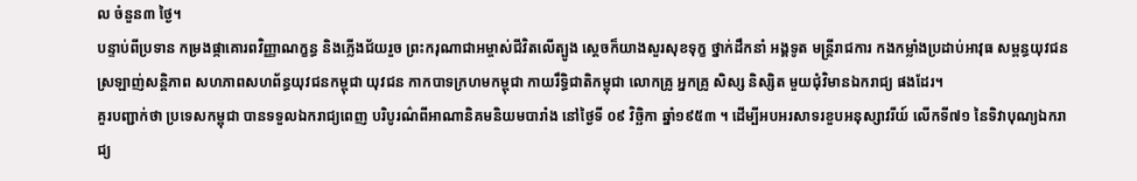ល ចំនួន៣ ថ្ងៃ។
បន្ទាប់ពីប្រទាន កម្រងផ្កាគោរពវិញ្ញាណក្ខន្ធ និងភ្លើងជ័យរួច ព្រះករុណាជាអម្ចាស់ជីវិតលើត្បូង ស្តេចក៏យាងសួរសុខទុក្ខ ថ្នាក់ដឹកនាំ អង្គទូត មន្ត្រីរាជការ កងកម្លាំងប្រដាប់អាវុធ សម្ពន្ធយុវជនស្រឡាញ់សន្តិភាព សហភាពសហព័ន្ធយុវជនកម្ពុជា យុវជន កាកបាទក្រហមកម្ពុជា កាយរឹទ្ធិជាតិកម្ពុជា លោកគ្រូ អ្នកគ្រូ សិស្ស និស្សិត មួយជុំវិមានឯករាជ្យ ផងដែរ។
គួរបញ្ជាក់ថា ប្រទេសកម្ពុជា បានទទួលឯករាជ្យពេញ បរិបូរណ៌ពីអាណានិគមនិយមបារាំង នៅថ្ងៃទី ០៩ វិច្ឆិកា ឆ្នាំ១៩៥៣ ។ ដើម្បីអបអរសាទរខួបអនុស្សាវរីយ៍ លើកទី៧១ នៃទិវាបុណ្យឯករាជ្យ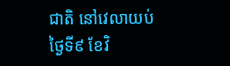ជាតិ នៅវេលាយប់ថ្ងៃទី៩ ខែវិ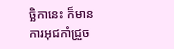ច្ឆិកានេះ ក៏មានការអុជកាំជ្រួច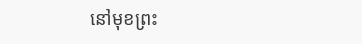នៅមុខព្រះ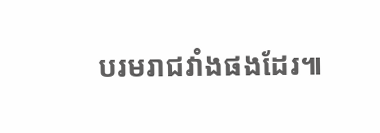បរមរាជវាំងផងដែរ៕